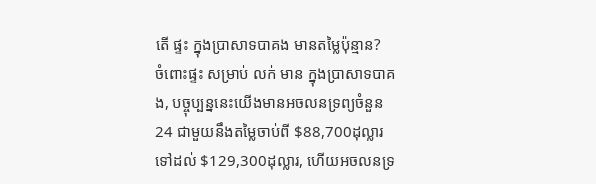តើ ផ្ទះ ក្នុងប្រាសាទបាគង មានតម្លៃប៉ុន្មាន?
ចំពោះផ្ទះ សម្រាប់ លក់ មាន ក្នុងប្រាសាទបាគង, បច្ចុប្បន្ននេះយើងមានអចលនទ្រព្យចំនួន 24 ជាមួយនឹងតម្លៃចាប់ពី $88,700ដុល្លារ ទៅដល់ $129,300ដុល្លារ, ហើយអចលនទ្រ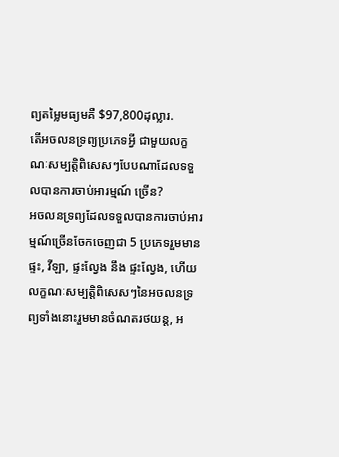ព្យតម្លៃមធ្យមគឺ $97,800ដុល្លារ.
តើអចលនទ្រព្យប្រភេទអ្វី ជាមួយលក្ខណៈសម្បត្តិពិសេសៗបែបណាដែលទទួលបានការចាប់អារម្មណ៍ ច្រើន?
អចលនទ្រព្យដែលទទួលបានការចាប់អារម្មណ៍ច្រើនចែកចេញជា 5 ប្រភេទរួមមានផ្ទះ, វីឡា, ផ្ទះល្វែង នឹង ផ្ទះល្វែង, ហើយលក្ខណៈសម្បត្តិពិសេសៗនៃអចលនទ្រព្យទាំងនោះរួមមានចំណតរថយន្ត, អ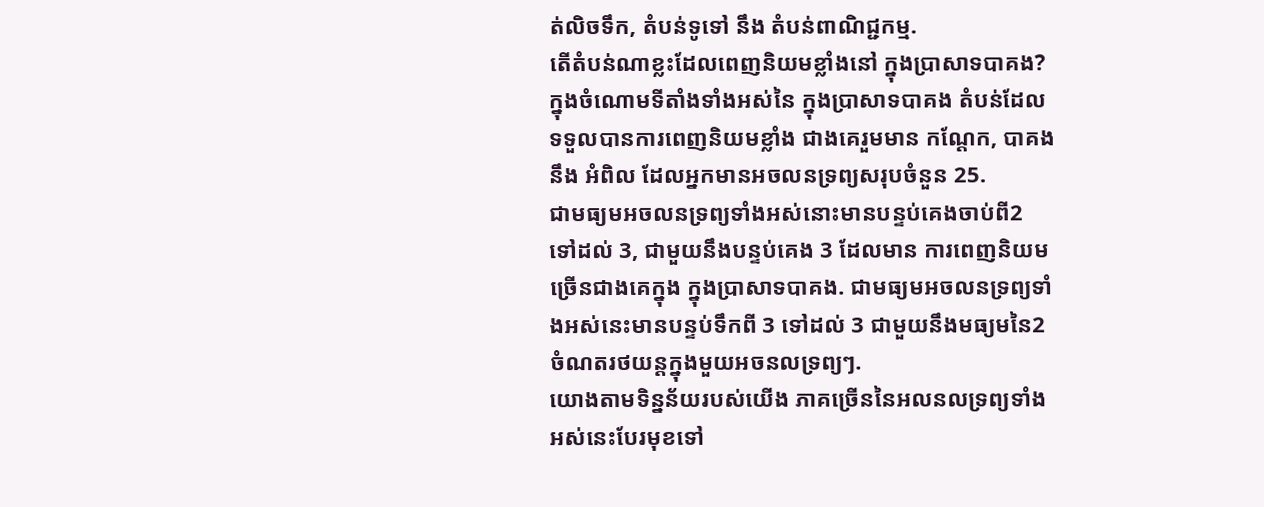ត់លិចទឹក, តំបន់ទូទៅ នឹង តំបន់ពាណិជ្ជកម្ម.
តើតំបន់ណាខ្លះដែលពេញនិយមខ្លាំងនៅ ក្នុងប្រាសាទបាគង?
ក្នុងចំណោមទីតាំងទាំងអស់នៃ ក្នុងប្រាសាទបាគង តំបន់ដែលទទួលបានការពេញនិយមខ្លាំង ជាងគេរួមមាន កណ្ដែក, បាគង នឹង អំពិល ដែលអ្នកមានអចលនទ្រព្យសរុបចំនួន 25.
ជាមធ្យមអចលនទ្រព្យទាំងអស់នោះមានបន្ទប់គេងចាប់ពី2 ទៅដល់ 3, ជាមួយនឹងបន្ទប់គេង 3 ដែលមាន ការពេញនិយមច្រើនជាងគេក្នុង ក្នុងប្រាសាទបាគង. ជាមធ្យមអចលនទ្រព្យទាំងអស់នេះមានបន្ទប់ទឹកពី 3 ទៅដល់ 3 ជាមួយនឹងមធ្យមនៃ2 ចំណតរថយន្តក្នុងមួយអចនលទ្រព្យៗ.
យោងតាមទិន្នន័យរបស់យើង ភាគច្រើននៃអលនលទ្រព្យទាំងអស់នេះបែរមុខទៅ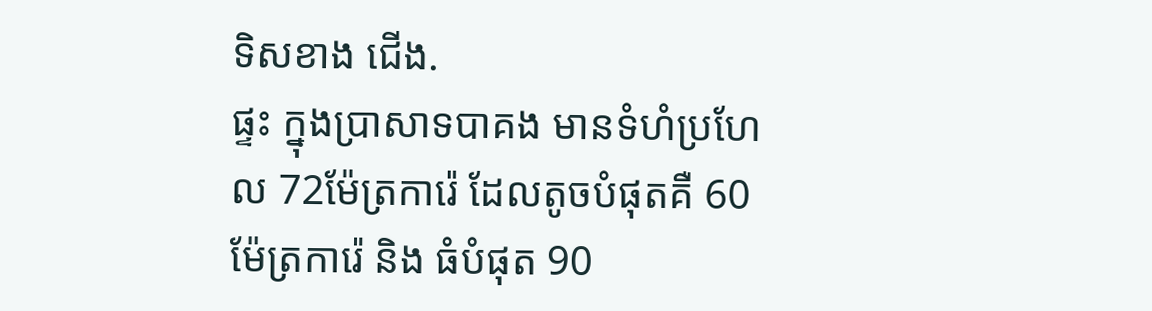ទិសខាង ជើង.
ផ្ទះ ក្នុងប្រាសាទបាគង មានទំហំប្រហែល 72ម៉ែត្រការ៉េ ដែលតូចបំផុតគឺ 60 ម៉ែត្រការ៉េ និង ធំបំផុត 90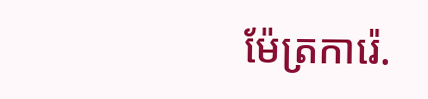ម៉ែត្រការ៉េ.